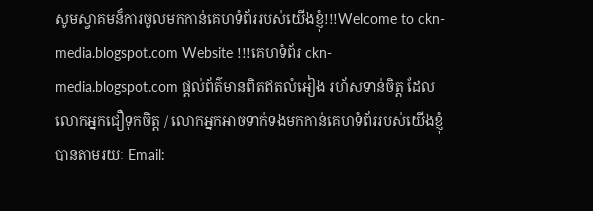សូមស្វាគមន៏ការចូលមកកាន់គេហទំព័ររបស់យើងខ្ញុំ!!!Welcome to ckn-media.blogspot.com Website !!!គេហទំព័រ ckn-media.blogspot.com ផ្តល់ព័ត៌មានពិតឥតលំអៀង រហ័សទាន់ចិត្ត ដែលលោកអ្នកជឿទុកចិត្ត / លោកអ្នកអាចទាក់ទងមកកាន់គេហទំព័ររបស់យើងខ្ញុំបានតាមរយៈ Email: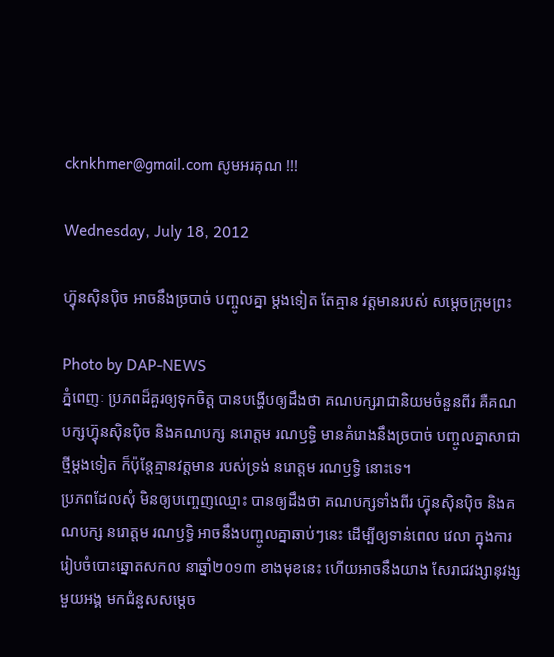cknkhmer@gmail.com សូមអរគុណ !!!

Wednesday, July 18, 2012

ហ៊្វុនស៊ិនប៉ិច អាចនឹងច្របាច់ បញ្ចូលគ្នា ម្តងទៀត តែគ្មាន វត្តមានរបស់ សម្តេចក្រុមព្រះ

Photo by DAP-NEWS
ភ្នំពេញៈ ប្រភពដ៏គួរឲ្យទុកចិត្ត បានបង្ហើបឲ្យដឹងថា គណបក្សរាជានិយមចំនួនពីរ គឺគណបក្សហ៊្វុនស៊ិនប៉ិច និងគណបក្ស នរោត្តម រណឫទ្ធិ មានគំរោងនឹងច្របាច់ បញ្ចូលគ្នាសាជាថ្មីម្តងទៀត ក៏ប៉ុន្តែគ្មានវត្តមាន របស់ទ្រង់ នរោត្តម រណឫទ្ធិ នោះទេ។
ប្រភពដែលសុំ មិនឲ្យបញ្ចេញឈ្មោះ បានឲ្យដឹងថា គណបក្សទាំងពីរ ហ៊្វុនស៊ិនប៉ិច និងគណបក្ស នរោត្តម រណឫទ្ធិ អាចនឹងបញ្ចូលគ្នាឆាប់ៗនេះ ដើម្បីឲ្យទាន់ពេល វេលា ក្នុងការរៀបចំបោះឆ្នោតសកល នាឆ្នាំ២០១៣ ខាងមុខនេះ ហើយអាចនឹងយាង សែរាជវង្សានុវង្សមួយអង្គ មកជំនួសសម្តេច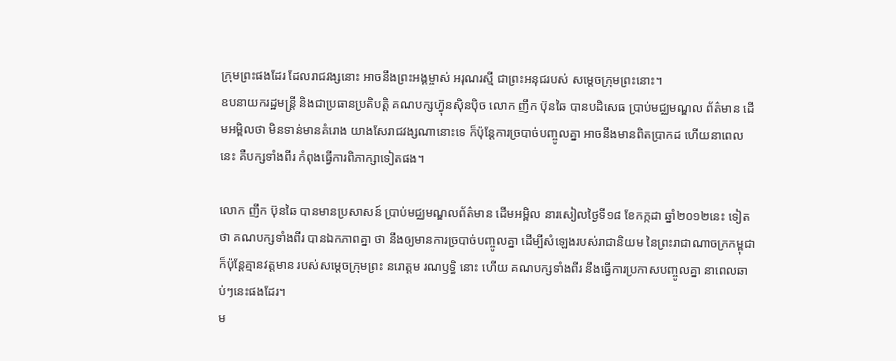ក្រុមព្រះផងដែរ ដែលរាជវង្សនោះ អាចនឹងព្រះអង្គម្ចាស់ អរុណរស្មី ជាព្រះអនុជរបស់ សម្តេចក្រុមព្រះនោះ។
ឧបនាយករដ្ឋមន្រ្តី និងជាប្រធានប្រតិបត្តិ គណបក្សហ៊្វុនស៊ិនប៉ិច លោក ញឹក ប៊ុនឆៃ បានបដិសេធ ប្រាប់មជ្ឈមណ្ឌល ព័ត៌មាន ដើមអម្ពិលថា មិនទាន់មានគំរោង យាងសែរាជវង្សណានោះទេ ក៏ប៉ុន្តែការច្របាច់បញ្ចូលគ្នា អាចនឹងមានពិតប្រាកដ ហើយនាពេលនេះ គឺបក្សទាំងពីរ កំពុងធ្វើការពិភាក្សាទៀតផង។

លោក ញឹក ប៊ុនឆៃ បានមានប្រសាសន៍ ប្រាប់មជ្ឈមណ្ឌលព័ត៌មាន ដើមអម្ពិល នារសៀលថ្ងៃទី១៨ ខែកក្កដា ឆ្នាំ២០១២នេះ ទៀតថា គណបក្សទាំងពីរ បានឯកភាពគ្នា ថា នឹងឲ្យមានការច្របាច់បញ្ចូលគ្នា ដើម្បីសំឡេងរបស់រាជានិយម នៃព្រះរាជាណាចក្រកម្ពុជា ក៏ប៉ុន្តែគ្មានវត្តមាន របស់សម្តេចក្រុមព្រះ នរោត្តម រណឫទ្ធិ នោះ ហើយ គណបក្សទាំងពីរ នឹងធ្វើការប្រកាសបញ្ចូលគ្នា នាពេលឆាប់ៗនេះផងដែរ។
ម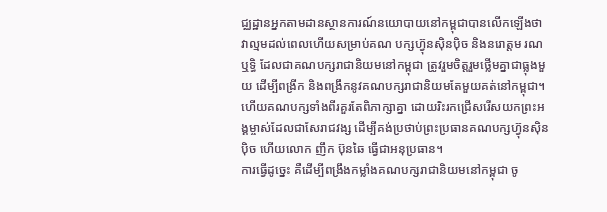ជ្ឈដ្ឋានអ្នកតាមដានស្ថានការណ៍នយោបាយនៅកម្ពុជាបានលើកឡើងថា វាល្មមដល់ពេលហើយសម្រាប់គណ បក្សហ្វ៊ុនស៊ិនប៉ិច និងនរោត្តម រណឬទ្ធិ ដែលជាគណបក្សរាជានិយមនៅកម្ពុជា ត្រូវរួមចិត្តរួមថ្លើមគ្នាជាធ្លុងមួយ ដើម្បីពង្រីក និងពង្រឹកនូវគណបក្សរាជានិយមតែមួយគត់នៅកម្ពុជា។ ហើយគណបក្សទាំងពីរគួរតែពិភាក្សាគ្នា ដោយរិះរកជ្រើសរើសយកព្រះអង្គម្ចាស់ដែលជាសែរាជវង្ស ដើម្បីគង់ប្រថាប់ព្រះប្រធានគណបក្សហ្វ៊ុនស៊ិនប៉ិច ហើយលោក ញឹក ប៊ុនឆៃ ធ្វើជាអនុប្រធាន។
ការធ្វើដូច្នេះ គឺដើម្បីពង្រឹងកម្លាំងគណបក្សរាជានិយមនៅកម្ពុជា ចូ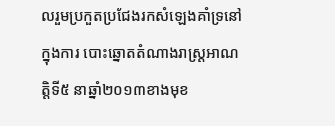លរួមប្រកួតប្រជែងរកសំឡេងគាំទ្រនៅក្នុងការ បោះឆ្នោតតំណាងរាស្រ្តអាណត្តិទី៥ នាឆ្នាំ២០១៣ខាងមុខ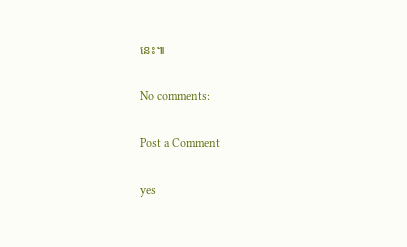នេះ៕

No comments:

Post a Comment

yes